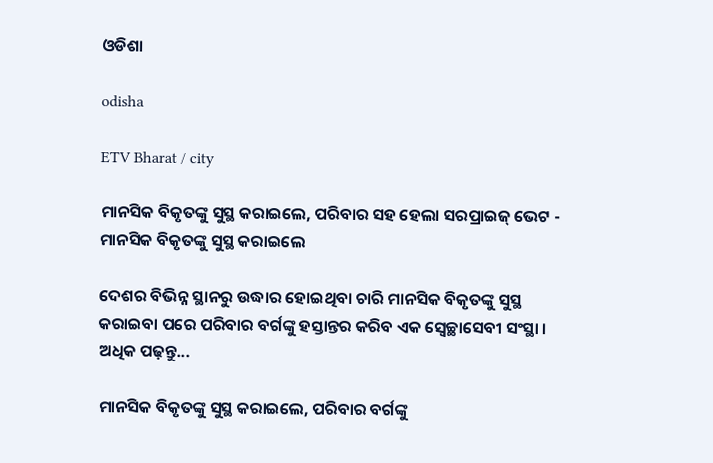ଓଡିଶା

odisha

ETV Bharat / city

ମାନସିକ ବିକୃତଙ୍କୁ ସୁସ୍ଥ କରାଇଲେ, ପରିବାର ସହ ହେଲା ସରପ୍ରାଇଜ୍ ଭେଟ - ମାନସିକ ବିକୃତଙ୍କୁ ସୁସ୍ଥ କରାଇଲେ

ଦେଶର ବିଭିନ୍ନ ସ୍ଥାନରୁ ଉଦ୍ଧାର ହୋଇଥିବା ଚାରି ମାନସିକ ବିକୃତଙ୍କୁ ସୁସ୍ଥ କରାଇବା ପରେ ପରିବାର ବର୍ଗଙ୍କୁ ହସ୍ତାନ୍ତର କରିବ ଏକ ସ୍ବେଚ୍ଛାସେବୀ ସଂସ୍ଥା । ଅଧିକ ପଢ଼ନ୍ତୁ...

ମାନସିକ ବିକୃତଙ୍କୁ ସୁସ୍ଥ କରାଇଲେ, ପରିବାର ବର୍ଗଙ୍କୁ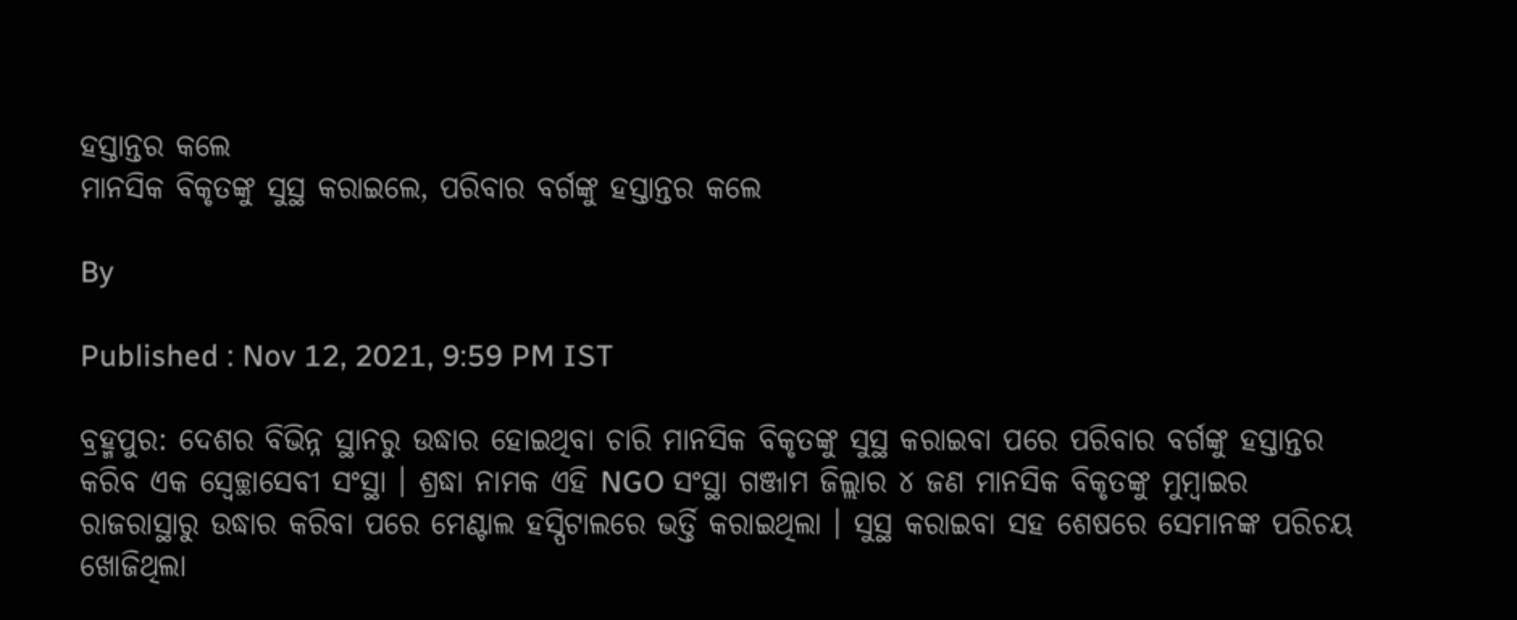ହସ୍ତାନ୍ତର କଲେ
ମାନସିକ ବିକୃତଙ୍କୁ ସୁସ୍ଥ କରାଇଲେ, ପରିବାର ବର୍ଗଙ୍କୁ ହସ୍ତାନ୍ତର କଲେ

By

Published : Nov 12, 2021, 9:59 PM IST

ବ୍ରହ୍ମପୁର: ଦେଶର ବିଭିନ୍ନ ସ୍ଥାନରୁ ଉଦ୍ଧାର ହୋଇଥିବା ଚାରି ମାନସିକ ବିକୃତଙ୍କୁ ସୁସ୍ଥ କରାଇବା ପରେ ପରିବାର ବର୍ଗଙ୍କୁ ହସ୍ତାନ୍ତର କରିବ ଏକ ସ୍ବେଚ୍ଛାସେବୀ ସଂସ୍ଥା । ଶ୍ରଦ୍ଧା ନାମକ ଏହି NGO ସଂସ୍ଥା ଗଞ୍ଜାମ ଜିଲ୍ଲାର ୪ ଜଣ ମାନସିକ ବିକୃତଙ୍କୁ ମୁମ୍ବାଇର ରାଜରାସ୍ଥାରୁ ଉଦ୍ଧାର କରିବା ପରେ ମେଣ୍ଟାଲ ହସ୍ପିଟାଲରେ ଭର୍ତ୍ତି କରାଇଥିଲା । ସୁସ୍ଥ କରାଇବା ସହ ଶେଷରେ ସେମାନଙ୍କ ପରିଚୟ ଖୋଜିଥିଲା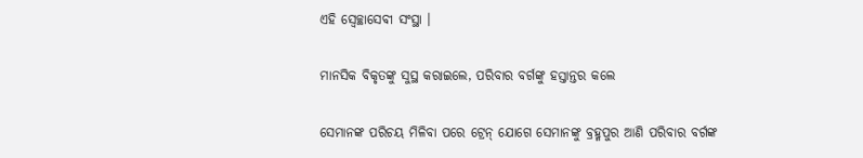ଏହି ସ୍ବେଚ୍ଛାସେବୀ ସଂସ୍ଥା ।

ମାନସିକ ବିକୃତଙ୍କୁ ସୁସ୍ଥ କରାଇଲେ, ପରିବାର ବର୍ଗଙ୍କୁ ହସ୍ତାନ୍ତର କଲେ

ସେମାନଙ୍କ ପରିଚୟ ମିଳିବା ପରେ ଟ୍ରେନ୍ ଯୋଗେ ସେମାନଙ୍କୁ ବ୍ରହ୍ମପୁର ଆଣି ପରିବାର ବର୍ଗଙ୍କ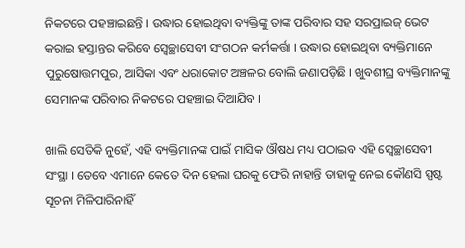ନିକଟରେ ପହଞ୍ଚାଇଛନ୍ତି । ଉଦ୍ଧାର ହୋଇଥିବା ବ୍ୟକ୍ତିଙ୍କୁ ତାଙ୍କ ପରିବାର ସହ ସରପ୍ରାଇଜ୍ ଭେଟ କରାଇ ହସ୍ତାନ୍ତର କରିବେ ସ୍ବେଚ୍ଛାସେବୀ ସଂଗଠନ କର୍ମକର୍ତ୍ତା । ଉଦ୍ଧାର ହୋଇଥିବା ବ୍ୟକ୍ତିମାନେ ପୁରୁଷୋତ୍ତମପୁର, ଆସିକା ଏବଂ ଧରାକୋଟ ଅଞ୍ଚଳର ବୋଲି ଜଣାପଡ଼ିଛି । ଖୁବଶୀଘ୍ର ବ୍ୟକ୍ତିମାନଙ୍କୁ ସେମାନଙ୍କ ପରିବାର ନିକଟରେ ପହଞ୍ଚାଇ ଦିଆଯିବ ।

ଖାଲି ସେତିକି ନୁହେଁ, ଏହି ବ୍ୟକ୍ତିମାନଙ୍କ ପାଇଁ ମାସିକ ଔଷଧ ମଧ୍ୟ ପଠାଇବ ଏହି ସ୍ବେଚ୍ଛାସେବୀ ସଂସ୍ଥା । ତେବେ ଏମାନେ କେତେ ଦିନ ହେଲା ଘରକୁ ଫେରି ନାହାନ୍ତି ତାହାକୁ ନେଇ କୌଣସି ସ୍ପଷ୍ଟ ସୂଚନା ମିଳିପାରିନାହିଁ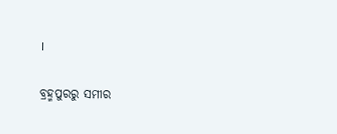।

ବ୍ରହ୍ମପୁରରୁ ସମୀର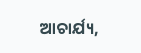ଆଚାର୍ଯ୍ୟ,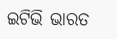ଇଟିଭି ଭାରତ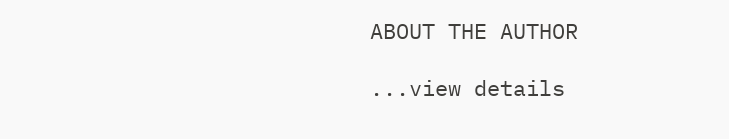ABOUT THE AUTHOR

...view details